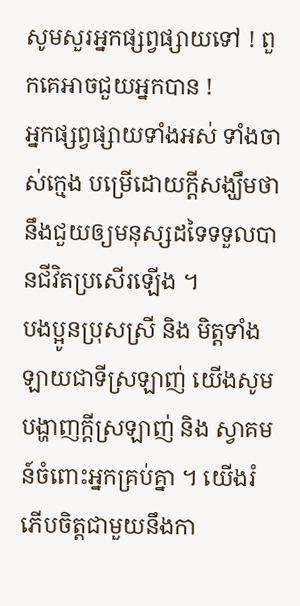សូមសួរអ្នកផ្សព្វផ្សាយទៅ ! ពួកគេអាចជួយអ្នកបាន !
អ្នកផ្សព្វផ្សាយទាំងអស់ ទាំងចាស់ក្មេង បម្រើដោយក្តីសង្ឃឹមថានឹងជួយឲ្យមនុស្សដទៃទទួលបានជីវិតប្រសើរឡើង ។
បងប្អូនប្រុសស្រី និង មិត្តទាំងឡាយជាទីស្រឡាញ់ យើងសូមបង្ហាញក្តីស្រឡាញ់ និង ស្វាគមន៍ចំពោះអ្នកគ្រប់គ្នា ។ យើងរំភើបចិត្តជាមួយនឹងកា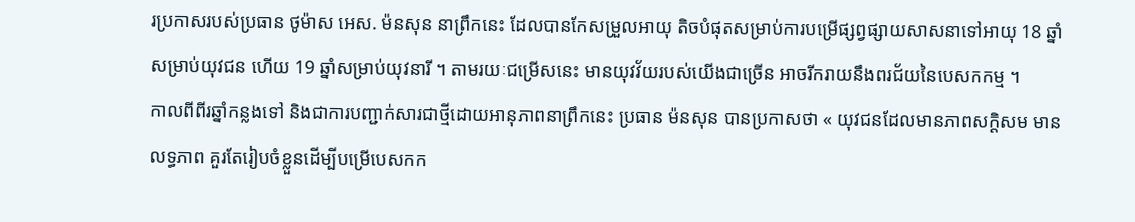រប្រកាសរបស់ប្រធាន ថូម៉ាស អេស. ម៉នសុន នាព្រឹកនេះ ដែលបានកែសម្រួលអាយុ តិចបំផុតសម្រាប់ការបម្រើផ្សព្វផ្សាយសាសនាទៅអាយុ 18 ឆ្នាំ សម្រាប់យុវជន ហើយ 19 ឆ្នាំសម្រាប់យុវនារី ។ តាមរយៈជម្រើសនេះ មានយុវវ័យរបស់យើងជាច្រើន អាចរីករាយនឹងពរជ័យនៃបេសកកម្ម ។
កាលពីពីរឆ្នាំកន្លងទៅ និងជាការបញ្ជាក់សារជាថ្មីដោយអានុភាពនាព្រឹកនេះ ប្រធាន ម៉នសុន បានប្រកាសថា « យុវជនដែលមានភាពសក្ដិសម មានលទ្ធភាព គួរតែរៀបចំខ្លួនដើម្បីបម្រើបេសកក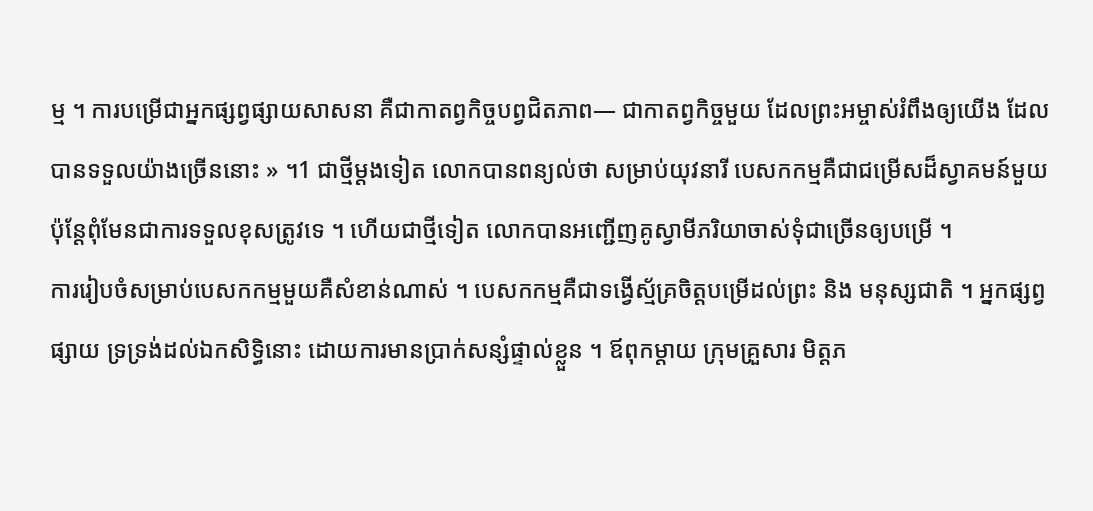ម្ម ។ ការបម្រើជាអ្នកផ្សព្វផ្សាយសាសនា គឺជាកាតព្វកិច្ចបព្វជិតភាព— ជាកាតព្វកិច្ចមួយ ដែលព្រះអម្ចាស់រំពឹងឲ្យយើង ដែលបានទទួលយ៉ាងច្រើននោះ » ។1 ជាថ្មីម្ដងទៀត លោកបានពន្យល់ថា សម្រាប់យុវនារី បេសកកម្មគឺជាជម្រើសដ៏ស្វាគមន៍មួយ ប៉ុន្តែពុំមែនជាការទទួលខុសត្រូវទេ ។ ហើយជាថ្មីទៀត លោកបានអញ្ជើញគូស្វាមីភរិយាចាស់ទុំជាច្រើនឲ្យបម្រើ ។
ការរៀបចំសម្រាប់បេសកកម្មមួយគឺសំខាន់ណាស់ ។ បេសកកម្មគឺជាទង្វើស្ម័គ្រចិត្តបម្រើដល់ព្រះ និង មនុស្សជាតិ ។ អ្នកផ្សព្វផ្សាយ ទ្រទ្រង់ដល់ឯកសិទ្ធិនោះ ដោយការមានប្រាក់សន្សំផ្ទាល់ខ្លួន ។ ឪពុកម្តាយ ក្រុមគ្រួសារ មិត្តភ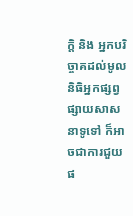ក្តិ និង អ្នកបរិច្ចាគដល់មូលនិធិអ្នកផ្សព្វផ្សាយសាសនាទូទៅ ក៏អាចជាការជួយផ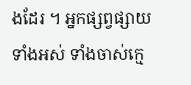ងដែរ ។ អ្នកផ្សព្វផ្សាយទាំងអស់ ទាំងចាស់ក្មេ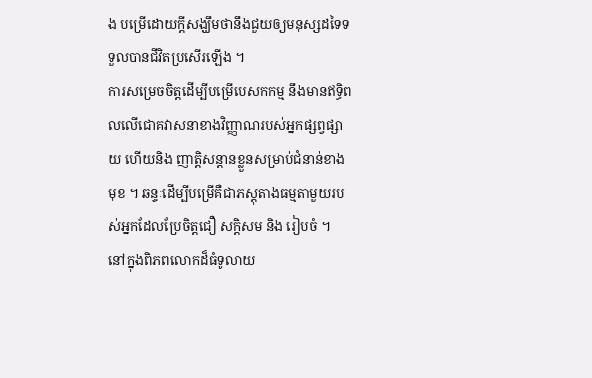ង បម្រើដោយក្តីសង្ឃឹមថានឹងជួយឲ្យមនុស្សដទៃទទួលបានជីវិតប្រសើរឡើង ។
ការសម្រេចចិត្តដើម្បីបម្រើបេសកកម្ម នឹងមានឥទ្ធិពលលើជោគវាសនាខាងវិញ្ញាណរបស់អ្នកផ្សព្វផ្សាយ ហើយនិង ញាត្តិសន្តានខ្លួនសម្រាប់ជំនាន់ខាងមុខ ។ ឆន្ទៈដើម្បីបម្រើគឺជាភស្តុតាងធម្មតាមួយរបស់អ្នកដែលប្រែចិត្តជឿ សក្តិសម និង រៀបចំ ។
នៅក្នុងពិភពលោកដ៏ធំទូលាយ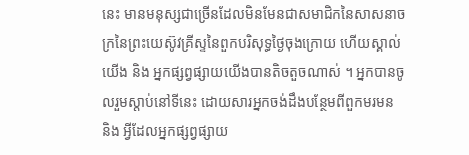នេះ មានមនុស្សជាច្រើនដែលមិនមែនជាសមាជិកនៃសាសនាចក្រនៃព្រះយេស៊ូវគ្រីស្ទនៃពួកបរិសុទ្ធថ្ងៃចុងក្រោយ ហើយស្គាល់យើង និង អ្នកផ្សព្វផ្សាយយើងបានតិចតួចណាស់ ។ អ្នកបានចូលរួមស្តាប់នៅទីនេះ ដោយសារអ្នកចង់ដឹងបន្ថែមពីពួកមរមន និង អ្វីដែលអ្នកផ្សព្វផ្សាយ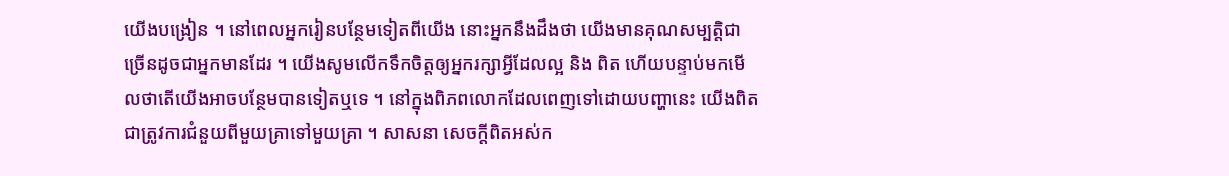យើងបង្រៀន ។ នៅពេលអ្នករៀនបន្ថែមទៀតពីយើង នោះអ្នកនឹងដឹងថា យើងមានគុណសម្បត្តិជាច្រើនដូចជាអ្នកមានដែរ ។ យើងសូមលើកទឹកចិត្តឲ្យអ្នករក្សាអ្វីដែលល្អ និង ពិត ហើយបន្ទាប់មកមើលថាតើយើងអាចបន្ថែមបានទៀតឬទេ ។ នៅក្នុងពិភពលោកដែលពេញទៅដោយបញ្ហានេះ យើងពិតជាត្រូវការជំនួយពីមួយគ្រាទៅមួយគ្រា ។ សាសនា សេចក្តីពិតអស់ក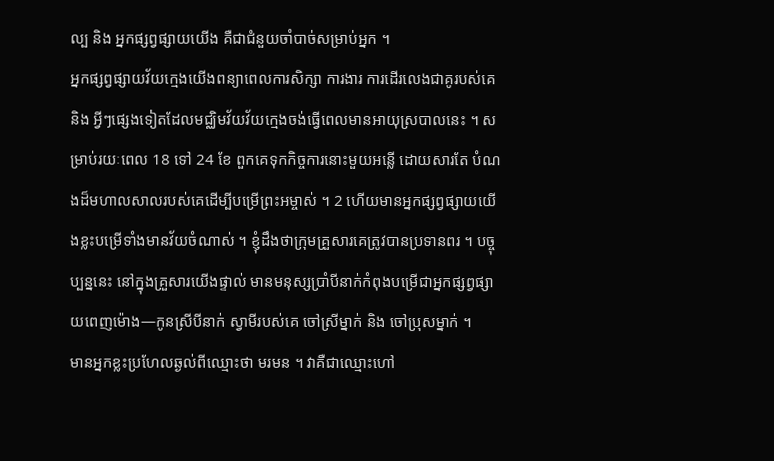ល្ប និង អ្នកផ្សព្វផ្សាយយើង គឺជាជំនួយចាំបាច់សម្រាប់អ្នក ។
អ្នកផ្សព្វផ្សាយវ័យក្មេងយើងពន្យាពេលការសិក្សា ការងារ ការដើរលេងជាគូរបស់គេ និង អ្វីៗផ្សេងទៀតដែលមជ្ឈិមវ័យវ័យក្មេងចង់ធ្វើពេលមានអាយុស្របាលនេះ ។ សម្រាប់រយៈពេល 18 ទៅ 24 ខែ ពួកគេទុកកិច្ចការនោះមួយអន្លើ ដោយសារតែ បំណងដ៏មហាលសាលរបស់គេដើម្បីបម្រើព្រះអម្ចាស់ ។ 2 ហើយមានអ្នកផ្សព្វផ្សាយយើងខ្លះបម្រើទាំងមានវ័យចំណាស់ ។ ខ្ញុំដឹងថាក្រុមគ្រួសារគេត្រូវបានប្រទានពរ ។ បច្ចុប្បន្ននេះ នៅក្នុងគ្រួសារយើងផ្ទាល់ មានមនុស្សប្រាំបីនាក់កំពុងបម្រើជាអ្នកផ្សព្វផ្សាយពេញម៉ោង—កូនស្រីបីនាក់ ស្វាមីរបស់គេ ចៅស្រីម្នាក់ និង ចៅប្រុសម្នាក់ ។
មានអ្នកខ្លះប្រហែលឆ្ងល់ពីឈ្មោះថា មរមន ។ វាគឺជាឈ្មោះហៅ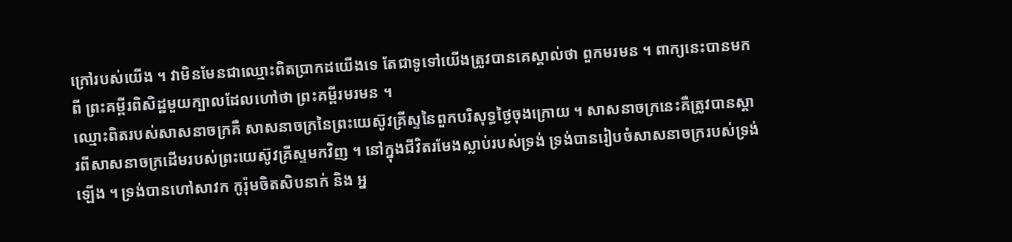ក្រៅរបស់យើង ។ វាមិនមែនជាឈ្មោះពិតប្រាកដយើងទេ តែជាទូទៅយើងត្រូវបានគេស្គាល់ថា ពួកមរមន ។ ពាក្យនេះបានមកពី ព្រះគម្ពីរពិសិដ្ឋមួយក្បាលដែលហៅថា ព្រះគម្ពីរមរមន ។
ឈ្មោះពិតរបស់សាសនាចក្រគឺ សាសនាចក្រនៃព្រះយេស៊ូវគ្រីស្ទនៃពួកបរិសុទ្ធថ្ងៃចុងក្រោយ ។ សាសនាចក្រនេះគឺត្រូវបានស្តារពីសាសនាចក្រដើមរបស់ព្រះយេស៊ូវគ្រីស្ទមកវិញ ។ នៅក្នុងជីវិតរមែងស្លាប់របស់ទ្រង់ ទ្រង់បានរៀបចំសាសនាចក្ររបស់ទ្រង់ឡើង ។ ទ្រង់បានហៅសាវក កូរ៉ុមចិតសិបនាក់ និង អ្ន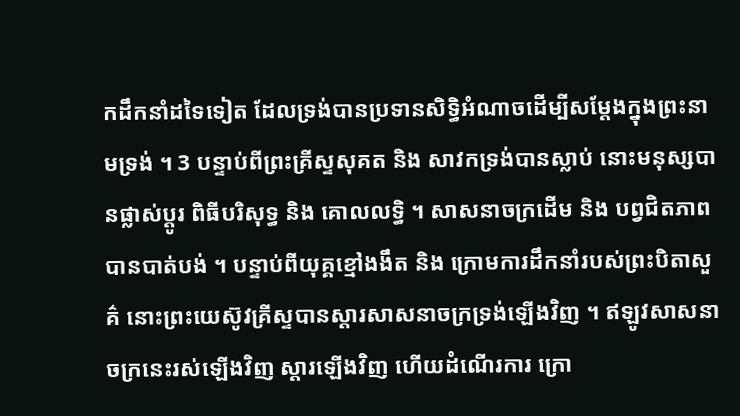កដឹកនាំដទៃទៀត ដែលទ្រង់បានប្រទានសិទ្ធិអំណាចដើម្បីសម្តែងក្នុងព្រះនាមទ្រង់ ។ 3 បន្ទាប់ពីព្រះគ្រីស្ទសុគត និង សាវកទ្រង់បានស្លាប់ នោះមនុស្សបានផ្លាស់ប្តូរ ពិធីបរិសុទ្ធ និង គោលលទ្ធិ ។ សាសនាចក្រដើម និង បព្វជិតភាពបានបាត់បង់ ។ បន្ទាប់ពីយុគ្គខ្មៅងងឹត និង ក្រោមការដឹកនាំរបស់ព្រះបិតាសួគ៌ នោះព្រះយេស៊ូវគ្រីស្ទបានស្តារសាសនាចក្រទ្រង់ឡើងវិញ ។ ឥឡូវសាសនាចក្រនេះរស់ឡើងវិញ ស្តារឡើងវិញ ហើយដំណើរការ ក្រោ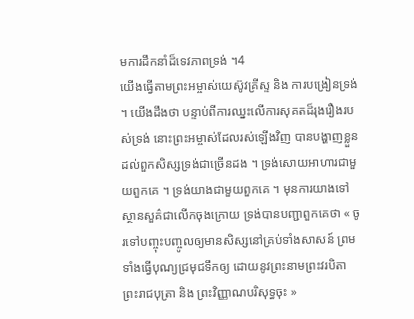មការដឹកនាំដ៏ទេវភាពទ្រង់ ។4
យើងធ្វើតាមព្រះអម្ចាស់យេស៊ូវគ្រីស្ទ និង ការបង្រៀនទ្រង់ ។ យើងដឹងថា បន្ទាប់ពីការឈ្នះលើការសុគតដ៏រុងរឿងរបស់ទ្រង់ នោះព្រះអម្ចាស់ដែលរស់ឡើងវិញ បានបង្ហាញខ្លួនដល់ពួកសិស្សទ្រង់ជាច្រើនដង ។ ទ្រង់សោយអាហារជាមួយពួកគេ ។ ទ្រង់យាងជាមួយពួកគេ ។ មុនការយាងទៅស្ថានសួគ៌ជាលើកចុងក្រោយ ទ្រង់បានបញ្ជាពួកគេថា « ចូរទៅបញ្ចុះបញ្ចូលឲ្យមានសិស្សនៅគ្រប់ទាំងសាសន៍ ព្រមទាំងធ្វើបុណ្យជ្រមុជទឹកឲ្យ ដោយនូវព្រះនាមព្រះវរបិតា ព្រះរាជបុត្រា និង ព្រះវិញ្ញាណបរិសុទ្ធចុះ »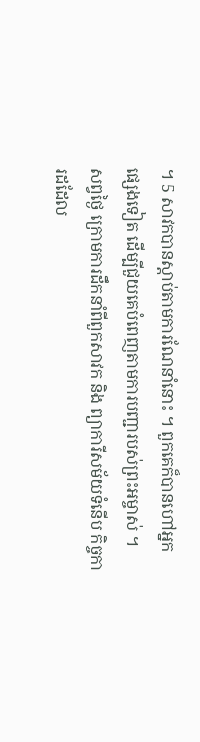។ 5 សាវកបានស្តាប់តាមការណែនាំនោះ ។ ពួកគេក៏បានហៅអ្នកផ្សេងទៀត ដើម្បីជួយគេបំពេញតាមការបញ្ជារបស់ព្រះអម្ចាស់ ។
សព្វថ្ងៃ ក្រោមការដឹកនាំពីពួកសាវក និង ព្យាការីសម័យទំនើប កិច្ចការដដែល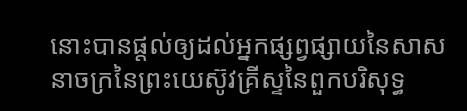នោះបានផ្តល់ឲ្យដល់អ្នកផ្សព្វផ្សាយនៃសាសនាចក្រនៃព្រះយេស៊ូវគ្រីស្ទនៃពួកបរិសុទ្ធ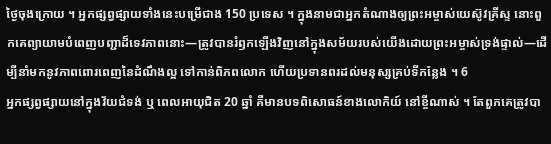ថ្ងៃចុងក្រោយ ។ អ្នកផ្សព្វផ្សាយទាំងនេះបម្រើជាង 150 ប្រទេស ។ ក្នុងនាមជាអ្នកតំណាងឲ្យព្រះអម្ចាស់យេស៊ូវគ្រីស្ទ នោះពួកគេព្យាយាមបំពេញបញ្ជាដ៏ទេវភាពនោះ—ត្រូវបានរំឭកឡើងវិញនៅក្នុងសម័យរបស់យើងដោយព្រះអម្ចាស់ទ្រង់ផ្ទាល់—ដើម្បីនាំមកនូវភាពពោរពេញនៃដំណឹងល្អ ទៅកាន់ពិភពលោក ហើយប្រទានពរដល់មនុស្សគ្រប់ទីកន្លែង ។ 6
អ្នកផ្សព្វផ្សាយនៅក្នុងវ័យជំទង់ ឬ ពេលអាយុជិត 20 ឆ្នាំ គឺមានបទពិសោធន៍ខាងលោកិយ៍ នៅខ្ចីណាស់ ។ តែពួកគេត្រូវបា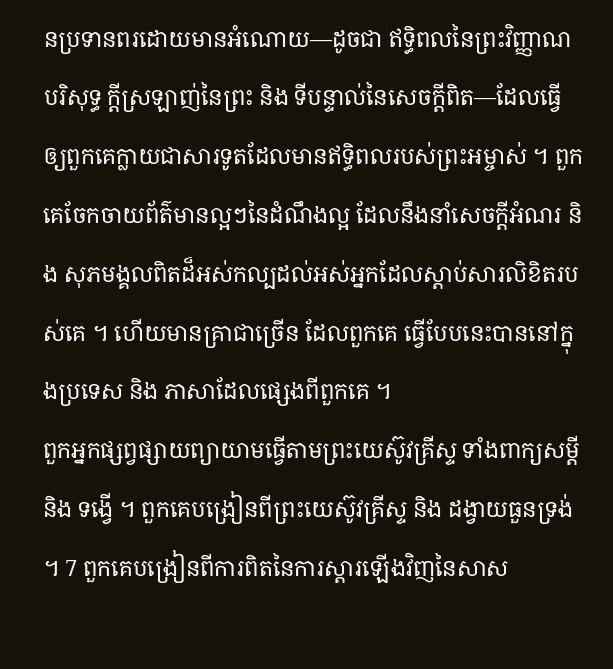នប្រទានពរដោយមានអំណោយ—ដូចជា ឥទ្ធិពលនៃព្រះវិញ្ញាណបរិសុទ្ធ ក្តីស្រឡាញ់នៃព្រះ និង ទីបន្ទាល់នៃសេចក្តីពិត—ដែលធ្វើឲ្យពួកគេក្លាយជាសារទូតដែលមានឥទ្ធិពលរបស់ព្រះអម្ចាស់ ។ ពួកគេចែកចាយព័ត៌មានល្អៗនៃដំណឹងល្អ ដែលនឹងនាំសេចក្តីអំណរ និង សុភមង្គលពិតដ៏អស់កល្បដល់អស់អ្នកដែលស្តាប់សារលិខិតរបស់គេ ។ ហើយមានគ្រាជាច្រើន ដែលពួកគេ ធ្វើបែបនេះបាននៅក្នុងប្រទេស និង ភាសាដែលផ្សេងពីពួកគេ ។
ពួកអ្នកផ្សព្វផ្សាយព្យាយាមធ្វើតាមព្រះយេស៊ូវគ្រីស្ទ ទាំងពាក្យសម្តី និង ទង្វើ ។ ពួកគេបង្រៀនពីព្រះយេស៊ូវគ្រីស្ទ និង ដង្វាយធួនទ្រង់ ។ 7 ពួកគេបង្រៀនពីការពិតនៃការស្តារឡើងវិញនៃសាស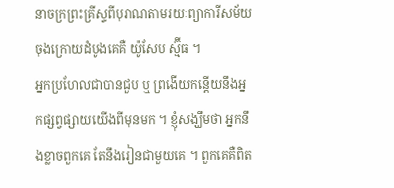នាចក្រព្រះគ្រីស្ទពីបុរាណតាមរយៈព្យាការីសម័យចុងក្រោយដំបូងគេគឺ យ៉ូសែប ស្ម៊ីធ ។
អ្នកប្រហែលជាបានជួប ឬ ព្រងើយកន្តើយនឹងអ្នកផ្សព្វផ្សាយយើងពីមុនមក ។ ខ្ញុំសង្ឃឹមថា អ្នកនឹងខ្លាចពួកគេ តែនឹងរៀនជាមួយគេ ។ ពួកគេគឺពិត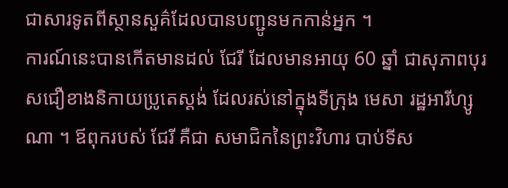ជាសារទូតពីស្ថានសួគ៌ដែលបានបញ្ជូនមកកាន់អ្នក ។
ការណ៍នេះបានកើតមានដល់ ជែរី ដែលមានអាយុ 60 ឆ្នាំ ជាសុភាពបុរសជឿខាងនិកាយប្រូតេស្តង់ ដែលរស់នៅក្នុងទីក្រុង មេសា រដ្ឋអារីហ្សូណា ។ ឪពុករបស់ ជែរី គឺជា សមាជិកនៃព្រះវិហារ បាប់ទីស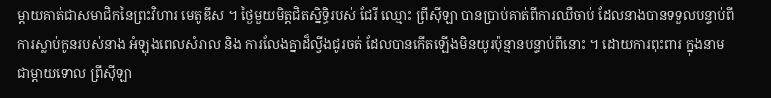ម្តាយគាត់ជាសមាជិកនៃព្រះវិហារ មេតូឌីស ។ ថ្ងៃមួយមិត្តជិតស្និទ្ធិរបស់ ជែរី ឈ្មោះ ព្រីស៊ីឡា បានប្រាប់គាត់ពីការឈឺចាប់ ដែលនាងបានទទួលបន្ទាប់ពីការស្លាប់កូនរបស់នាង អំឡុងពេលសំរាល និង ការលែងគ្នាដ៏ល្វីងជូរចត់ ដែលបានកើតឡើងមិនយូរប៉ុន្មានបន្ទាប់ពីនោះ ។ ដោយការពុះពារ ក្នុងនាមជាម្តាយទោល ព្រីស៊ីឡា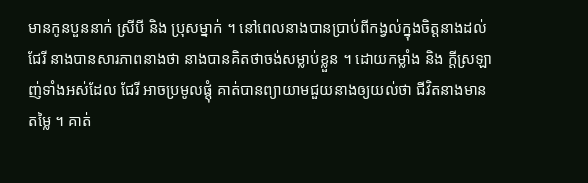មានកូនបួននាក់ ស្រីបី និង ប្រុសម្នាក់ ។ នៅពេលនាងបានប្រាប់ពីកង្វល់ក្នុងចិត្តនាងដល់ ជែរី នាងបានសារភាពនាងថា នាងបានគិតថាចង់សម្លាប់ខ្លួន ។ ដោយកម្លាំង និង ក្តីស្រឡាញ់ទាំងអស់ដែល ជែរី អាចប្រមូលផ្តុំ គាត់បានព្យាយាមជួយនាងឲ្យយល់ថា ជីវិតនាងមានតម្លៃ ។ គាត់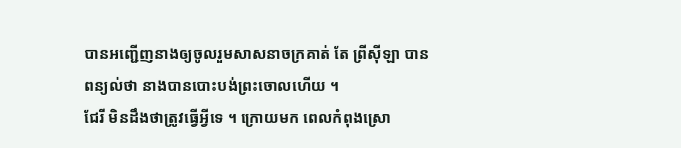បានអញ្ជើញនាងឲ្យចូលរួមសាសនាចក្រគាត់ តែ ព្រីស៊ីឡា បានពន្យល់ថា នាងបានបោះបង់ព្រះចោលហើយ ។
ជែរី មិនដឹងថាត្រូវធ្វើអ្វីទេ ។ ក្រោយមក ពេលកំពុងស្រោ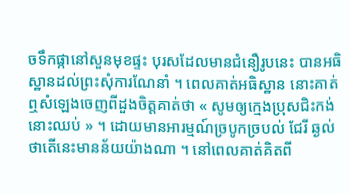ចទឹកផ្កានៅសួនមុខផ្ទះ បុរសដែលមានជំនឿរូបនេះ បានអធិស្ឋានដល់ព្រះសុំការណែនាំ ។ ពេលគាត់អធិស្ឋាន នោះគាត់ឮសំឡេងចេញពីដួងចិត្តគាត់ថា « សូមឲ្យក្មេងប្រុសជិះកង់នោះឈប់ » ។ ដោយមានអារម្មណ៍ច្របូកច្របល់ ជែរី ឆ្ងល់ថាតើនេះមានន័យយ៉ាងណា ។ នៅពេលគាត់គិតពី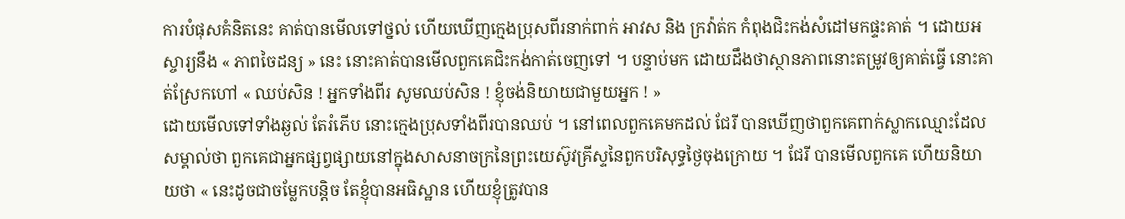ការបំផុសគំនិតនេះ គាត់បានមើលទៅថ្នល់ ហើយឃើញក្មេងប្រុសពីរនាក់ពាក់ អាវស និង ក្រវ៉ាត់ក កំពុងជិះកង់សំដៅមកផ្ទះគាត់ ។ ដោយអស្ចារ្យនឹង « ភាពចៃដន្យ » នេះ នោះគាត់បានមើលពួកគេជិះកង់កាត់ចេញទៅ ។ បន្ទាប់មក ដោយដឹងថាស្ថានភាពនោះតម្រូវឲ្យគាត់ធ្វើ នោះគាត់ស្រែកហៅ « ឈប់សិន ! អ្នកទាំងពីរ សូមឈប់សិន ! ខ្ញុំចង់និយាយជាមួយអ្នក ! »
ដោយមើលទៅទាំងឆ្ងល់ តែរំភើប នោះក្មេងប្រុសទាំងពីរបានឈប់ ។ នៅពេលពួកគេមកដល់ ជែរី បានឃើញថាពួកគេពាក់ស្លាកឈ្មោះដែលសម្គាល់ថា ពួកគេជាអ្នកផ្សព្វផ្សាយនៅក្នុងសាសនាចក្រនៃព្រះយេស៊ូវគ្រីស្ទនៃពួកបរិសុទ្ធថ្ងៃចុងក្រោយ ។ ជែរី បានមើលពួកគេ ហើយនិយាយថា « នេះដូចជាចម្លែកបន្តិច តែខ្ញុំបានអធិស្ឋាន ហើយខ្ញុំត្រូវបាន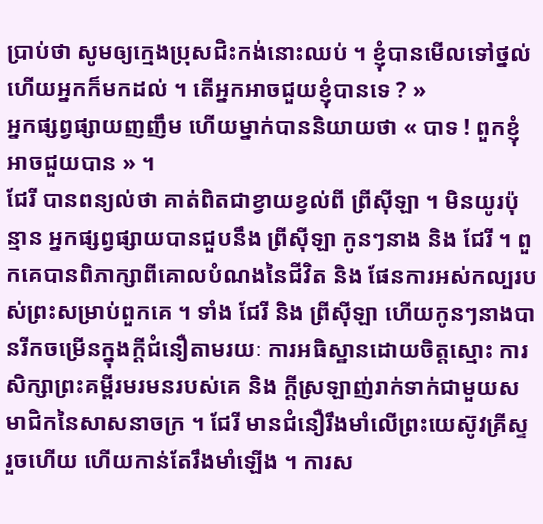ប្រាប់ថា សូមឲ្យក្មេងប្រុសជិះកង់នោះឈប់ ។ ខ្ញុំបានមើលទៅថ្នល់ ហើយអ្នកក៏មកដល់ ។ តើអ្នកអាចជួយខ្ញុំបានទេ ? »
អ្នកផ្សព្វផ្សាយញញឹម ហើយម្នាក់បាននិយាយថា « បាទ ! ពួកខ្ញុំអាចជួយបាន » ។
ជែរី បានពន្យល់ថា គាត់ពិតជាខ្វាយខ្វល់ពី ព្រីស៊ីឡា ។ មិនយូរប៉ុន្មាន អ្នកផ្សព្វផ្សាយបានជួបនឹង ព្រីស៊ីឡា កូនៗនាង និង ជែរី ។ ពួកគេបានពិភាក្សាពីគោលបំណងនៃជីវិត និង ផែនការអស់កល្បរបស់ព្រះសម្រាប់ពួកគេ ។ ទាំង ជែរី និង ព្រីស៊ីឡា ហើយកូនៗនាងបានរីកចម្រើនក្នុងក្តីជំនឿតាមរយៈ ការអធិស្ឋានដោយចិត្តស្មោះ ការសិក្សាព្រះគម្ពីរមរមនរបស់គេ និង ក្តីស្រឡាញ់រាក់ទាក់ជាមួយសមាជិកនៃសាសនាចក្រ ។ ជែរី មានជំនឿរឹងមាំលើព្រះយេស៊ូវគ្រីស្ទរួចហើយ ហើយកាន់តែរឹងមាំឡើង ។ ការស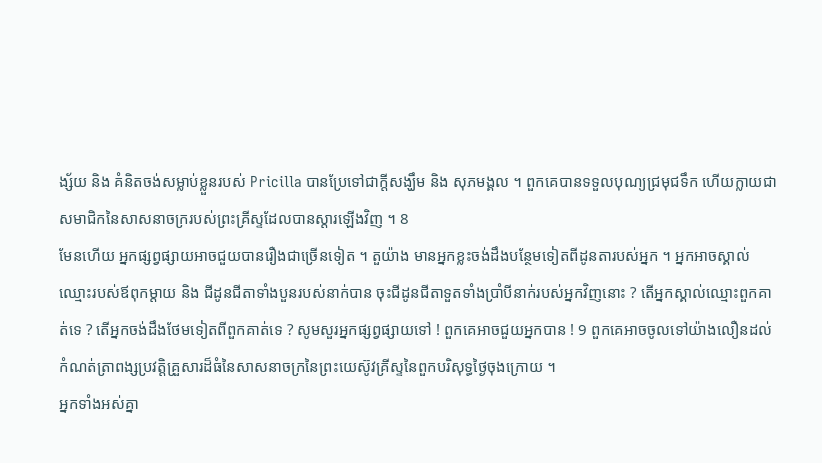ង្ស័យ និង គំនិតចង់សម្លាប់ខ្លួនរបស់ Pricilla បានប្រែទៅជាក្តីសង្ឃឹម និង សុភមង្គល ។ ពួកគេបានទទួលបុណ្យជ្រមុជទឹក ហើយក្លាយជាសមាជិកនៃសាសនាចក្ររបស់ព្រះគ្រីស្ទដែលបានស្តារឡើងវិញ ។ 8
មែនហើយ អ្នកផ្សព្វផ្សាយអាចជួយបានរឿងជាច្រើនទៀត ។ តួយ៉ាង មានអ្នកខ្លះចង់ដឹងបន្ថែមទៀតពីដូនតារបស់អ្នក ។ អ្នកអាចស្គាល់ឈ្មោះរបស់ឪពុកម្តាយ និង ជីដូនជីតាទាំងបួនរបស់នាក់បាន ចុះជីដូនជីតាទួតទាំងប្រាំបីនាក់របស់អ្នកវិញនោះ ? តើអ្នកស្គាល់ឈ្មោះពួកគាត់ទេ ? តើអ្នកចង់ដឹងថែមទៀតពីពួកគាត់ទេ ? សូមសួរអ្នកផ្សព្វផ្សាយទៅ ! ពួកគេអាចជួយអ្នកបាន ! 9 ពួកគេអាចចូលទៅយ៉ាងលឿនដល់កំណត់ត្រាពង្សប្រវត្តិគ្រួសារដ៏ធំនៃសាសនាចក្រនៃព្រះយេស៊ូវគ្រីស្ទនៃពួកបរិសុទ្ធថ្ងៃចុងក្រោយ ។
អ្នកទាំងអស់គ្នា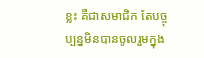ខ្លះ គឺជាសមាជិក តែបច្ចុប្បន្នមិនបានចូលរួមក្នុង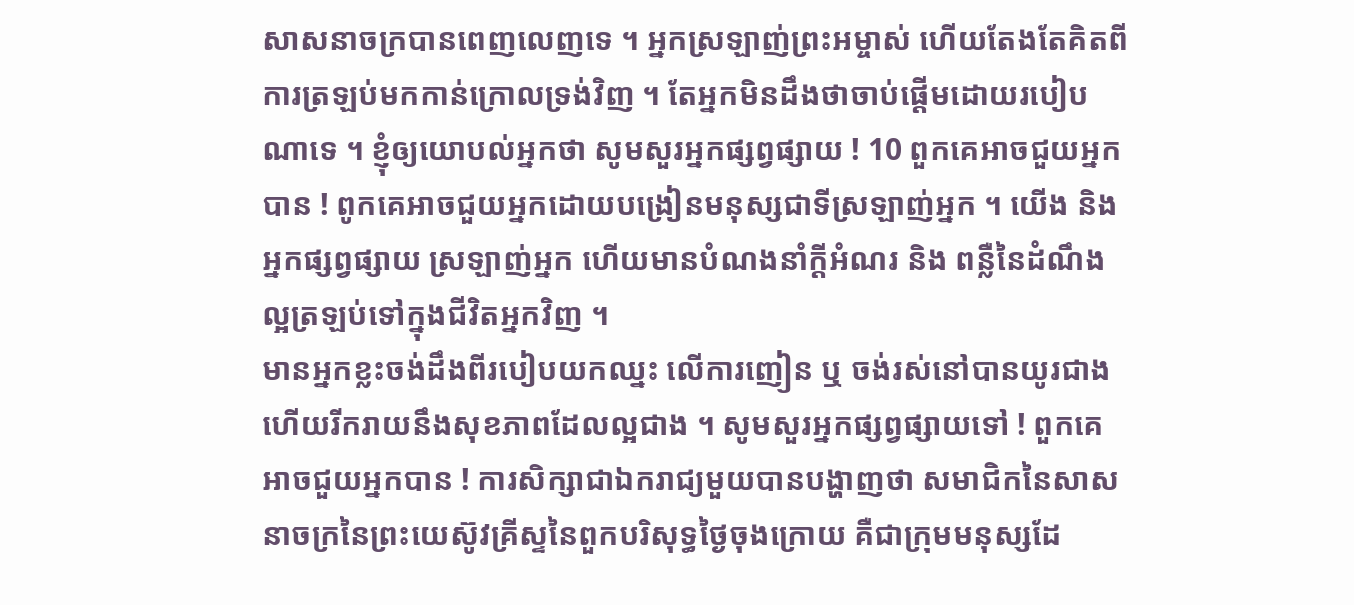សាសនាចក្របានពេញលេញទេ ។ អ្នកស្រឡាញ់ព្រះអម្ចាស់ ហើយតែងតែគិតពីការត្រឡប់មកកាន់ក្រោលទ្រង់វិញ ។ តែអ្នកមិនដឹងថាចាប់ផ្តើមដោយរបៀបណាទេ ។ ខ្ញុំឲ្យយោបល់អ្នកថា សូមសួរអ្នកផ្សព្វផ្សាយ ! 10 ពួកគេអាចជួយអ្នកបាន ! ពូកគេអាចជួយអ្នកដោយបង្រៀនមនុស្សជាទីស្រឡាញ់អ្នក ។ យើង និង អ្នកផ្សព្វផ្សាយ ស្រឡាញ់អ្នក ហើយមានបំណងនាំក្តីអំណរ និង ពន្លឺនៃដំណឹងល្អត្រឡប់ទៅក្នុងជីវិតអ្នកវិញ ។
មានអ្នកខ្លះចង់ដឹងពីរបៀបយកឈ្នះ លើការញៀន ឬ ចង់រស់នៅបានយូរជាង ហើយរីករាយនឹងសុខភាពដែលល្អជាង ។ សូមសួរអ្នកផ្សព្វផ្សាយទៅ ! ពួកគេអាចជួយអ្នកបាន ! ការសិក្សាជាឯករាជ្យមួយបានបង្ហាញថា សមាជិកនៃសាសនាចក្រនៃព្រះយេស៊ូវគ្រីស្ទនៃពួកបរិសុទ្ធថ្ងៃចុងក្រោយ គឺជាក្រុមមនុស្សដែ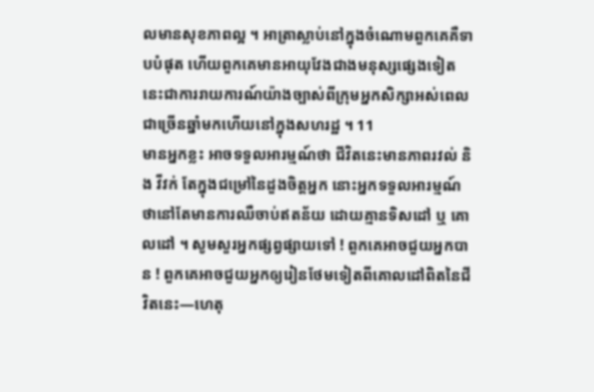លមានសុខភាពល្អ ។ អាត្រាស្លាប់នៅក្នុងចំណោមពួកគេគឺទាបបំផុត ហើយពួកគេមានអាយុវែងជាងមនុស្សផ្សេងទៀត នេះជាការរាយការណ៍យ៉ាងច្បាស់ពីក្រុមអ្នកសិក្សាអស់ពេលជាច្រើនឆ្នាំមកហើយនៅក្នុងសហរដ្ឋ ។ 11
មានអ្នកខ្លះ អាចទទួលអារម្មណ៍ថា ជីវិតនេះមានភាពរវល់ និង វីវក់ តែក្នុងជម្រៅនៃដួងចិត្តអ្នក នោះអ្នកទទួលអារម្មណ៍ថានៅតែមានការឈឺចាប់ឥតន័យ ដោយគ្មានទិសដៅ ឬ គោលដៅ ។ សូមសួរអ្នកផ្សព្វផ្សាយទៅ ! ពួកគេអាចជួយអ្នកបាន ! ពួកគេអាចជួយអ្នកឲ្យរៀនថែមទៀតពីគោលដៅពិតនៃជីវិតនេះ—ហេតុ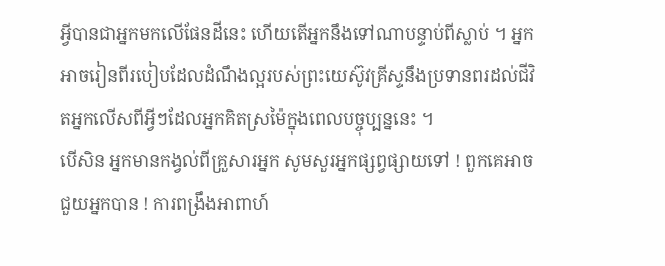អ្វីបានជាអ្នកមកលើផែនដីនេះ ហើយតើអ្នកនឹងទៅណាបន្ទាប់ពីស្លាប់ ។ អ្នកអាចរៀនពីរបៀបដែលដំណឹងល្អរបស់ព្រះយេស៊ូវគ្រីស្ទនឹងប្រទានពរដល់ជីវិតអ្នកលើសពីអ្វីៗដែលអ្នកគិតស្រម៉ៃក្នុងពេលបច្ចុប្បន្ននេះ ។
បើសិន អ្នកមានកង្វល់ពីគ្រួសារអ្នក សូមសួរអ្នកផ្សព្វផ្សាយទៅ ! ពួកគេអាចជួយអ្នកបាន ! ការពង្រឹងអាពាហ៍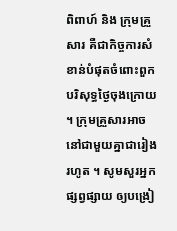ពិពាហ៍ និង ក្រុមគ្រួសារ គឺជាកិច្ចការសំខាន់បំផុតចំពោះពួកបរិសុទ្ធថ្ងៃចុងក្រោយ ។ ក្រុមគ្រួសារអាចនៅជាមួយគ្នាជារៀងរហូត ។ សូមសួរអ្នកផ្សព្វផ្សាយ ឲ្យបង្រៀ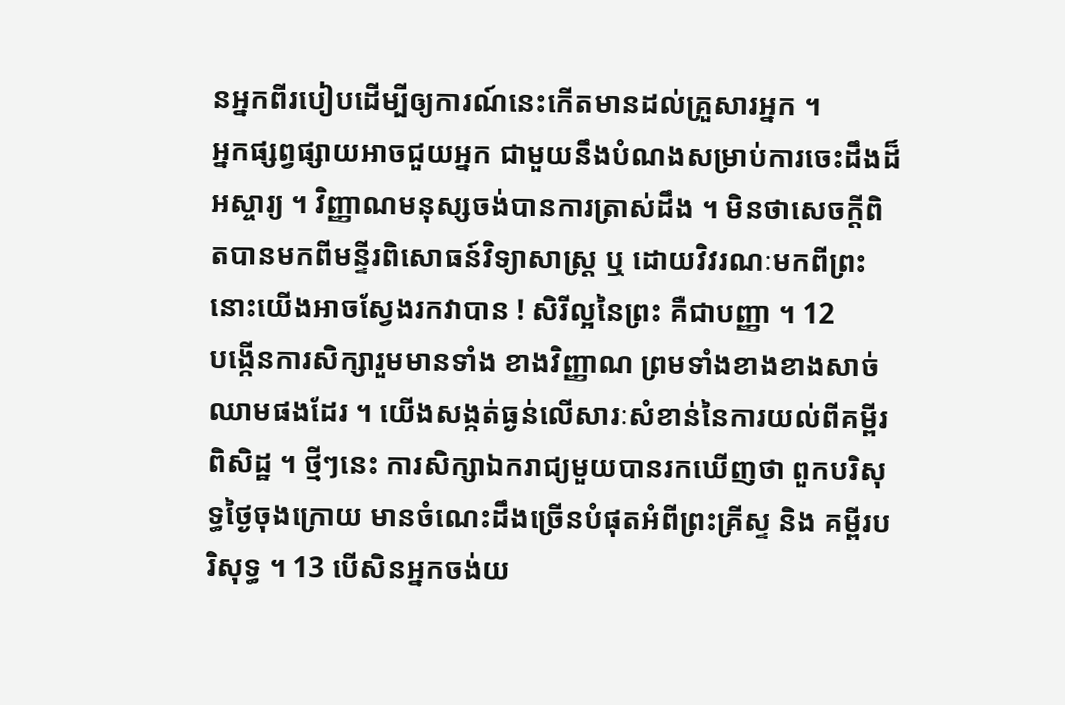នអ្នកពីរបៀបដើម្បីឲ្យការណ៍នេះកើតមានដល់គ្រួសារអ្នក ។
អ្នកផ្សព្វផ្សាយអាចជួយអ្នក ជាមួយនឹងបំណងសម្រាប់ការចេះដឹងដ៏អស្ចារ្យ ។ វិញ្ញាណមនុស្សចង់បានការត្រាស់ដឹង ។ មិនថាសេចក្តីពិតបានមកពីមន្ទីរពិសោធន៍វិទ្យាសាស្ត្រ ឬ ដោយវិវរណៈមកពីព្រះ នោះយើងអាចស្វែងរកវាបាន ! សិរីល្អនៃព្រះ គឺជាបញ្ញា ។ 12
បង្កើនការសិក្សារួមមានទាំង ខាងវិញ្ញាណ ព្រមទាំងខាងខាងសាច់ឈាមផងដែរ ។ យើងសង្កត់ធ្ងន់លើសារៈសំខាន់នៃការយល់ពីគម្ពីរពិសិដ្ឋ ។ ថ្មីៗនេះ ការសិក្សាឯករាជ្យមួយបានរកឃើញថា ពួកបរិសុទ្ធថ្ងៃចុងក្រោយ មានចំណេះដឹងច្រើនបំផុតអំពីព្រះគ្រីស្ទ និង គម្ពីរបរិសុទ្ធ ។ 13 បើសិនអ្នកចង់យ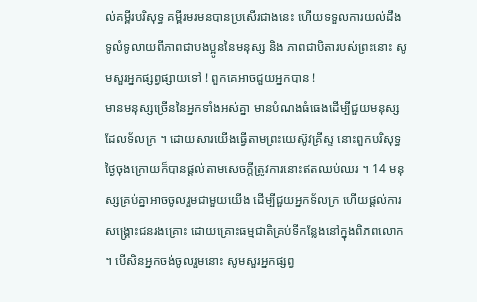ល់គម្ពីរបរិសុទ្ធ គម្ពីរមរមនបានប្រសើរជាងនេះ ហើយទទួលការយល់ដឹងទូលំទូលាយពីភាពជាបងប្អូននៃមនុស្ស និង ភាពជាបិតារបស់ព្រះនោះ សូមសួរអ្នកផ្សព្វផ្សាយទៅ ! ពួកគេអាចជួយអ្នកបាន !
មានមនុស្សច្រើននៃអ្នកទាំងអស់គ្នា មានបំណងធំធេងដើម្បីជួយមនុស្សដែលទ័លក្រ ។ ដោយសារយើងធ្វើតាមព្រះយេស៊ូវគ្រីស្ទ នោះពួកបរិសុទ្ធថ្ងៃចុងក្រោយក៏បានផ្តល់តាមសេចក្តីត្រូវការនោះឥតឈប់ឈរ ។ 14 មនុស្សគ្រប់គ្នាអាចចូលរួមជាមួយយើង ដើម្បីជួយអ្នកទ័លក្រ ហើយផ្តល់ការសង្គ្រោះជនរងគ្រោះ ដោយគ្រោះធម្មជាតិគ្រប់ទីកន្លែងនៅក្នុងពិភពលោក ។ បើសិនអ្នកចង់ចូលរួមនោះ សូមសួរអ្នកផ្សព្វ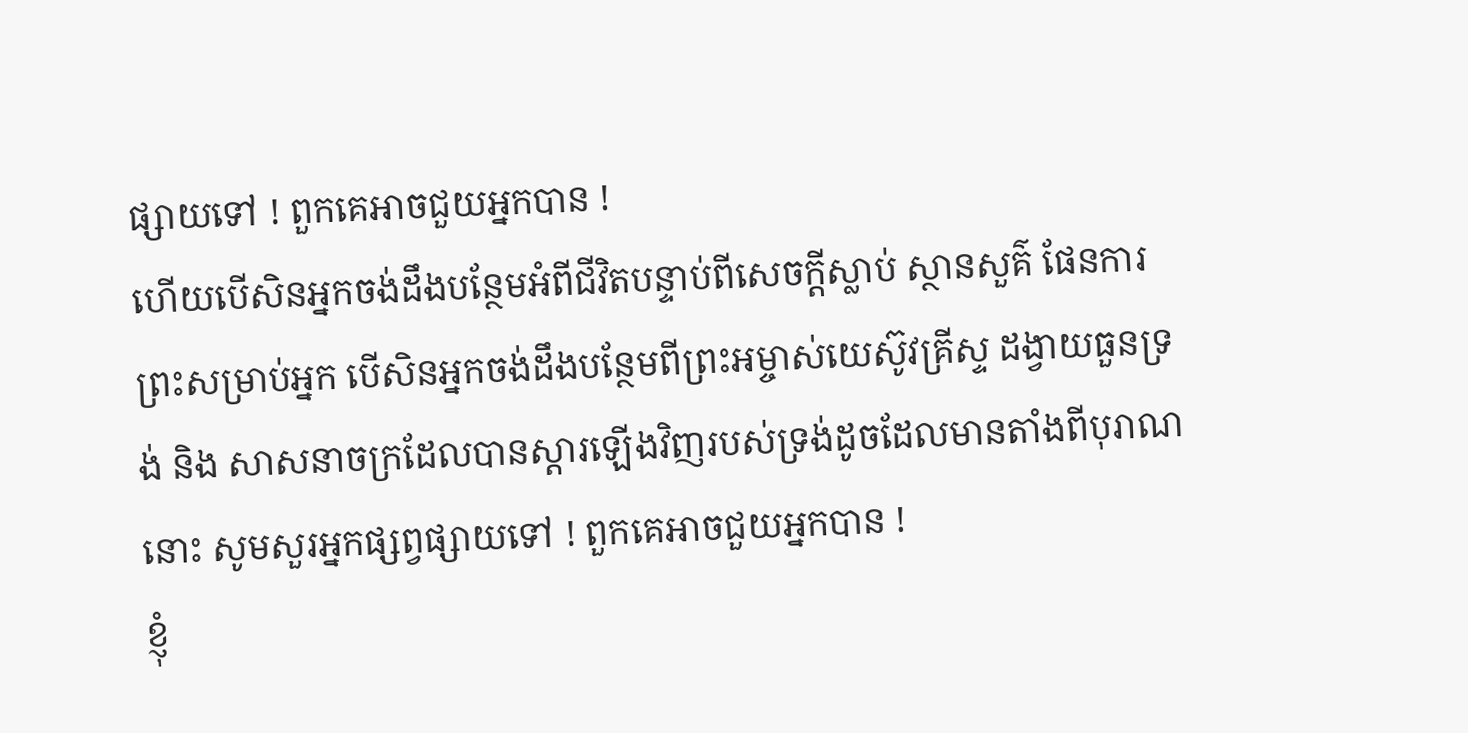ផ្សាយទៅ ! ពួកគេអាចជួយអ្នកបាន !
ហើយបើសិនអ្នកចង់ដឹងបន្ថែមអំពីជីវិតបន្ទាប់ពីសេចក្តីស្លាប់ ស្ថានសួគ៌ ផែនការព្រះសម្រាប់អ្នក បើសិនអ្នកចង់ដឹងបន្ថែមពីព្រះអម្ចាស់យេស៊ូវគ្រីស្ទ ដង្វាយធួនទ្រង់ និង សាសនាចក្រដែលបានស្តារឡើងវិញរបស់ទ្រង់ដូចដែលមានតាំងពីបុរាណនោះ សូមសួរអ្នកផ្សព្វផ្សាយទៅ ! ពួកគេអាចជួយអ្នកបាន !
ខ្ញុំ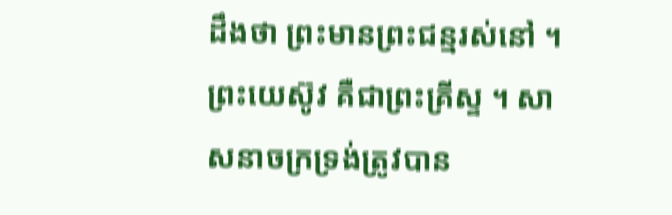ដឹងថា ព្រះមានព្រះជន្មរស់នៅ ។ ព្រះយេស៊ូវ គឺជាព្រះគ្រីស្ទ ។ សាសនាចក្រទ្រង់ត្រូវបាន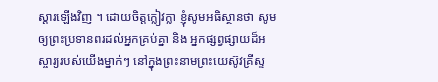ស្តារឡើងវិញ ។ ដោយចិត្តក្លៀវក្លា ខ្ញុំសូមអធិស្ថានថា សូមឲ្យព្រះប្រទានពរដល់អ្នកគ្រប់គ្នា និង អ្នកផ្សព្វផ្សាយដ៏អស្ចារ្យរបស់យើងម្នាក់ៗ នៅក្នុងព្រះនាមព្រះយេស៊ូវគ្រីស្ទ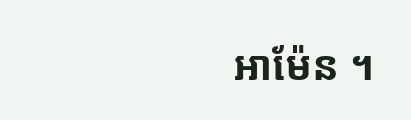អាម៉ែន ។